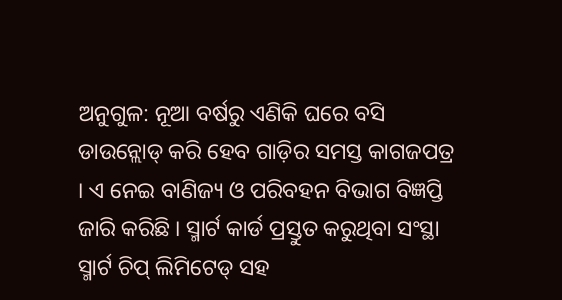ଅନୁଗୁଳ: ନୂଆ ବର୍ଷରୁ ଏଣିକି ଘରେ ବସି ଡାଉନ୍ଲୋଡ୍ କରି ହେବ ଗାଡ଼ିର ସମସ୍ତ କାଗଜପତ୍ର । ଏ ନେଇ ବାଣିଜ୍ୟ ଓ ପରିବହନ ବିଭାଗ ବିଜ୍ଞପ୍ତି ଜାରି କରିଛି । ସ୍ମାର୍ଟ କାର୍ଡ ପ୍ରସ୍ତୁତ କରୁଥିବା ସଂସ୍ଥା ସ୍ମାର୍ଟ ଚିପ୍ ଲିମିଟେଡ୍ ସହ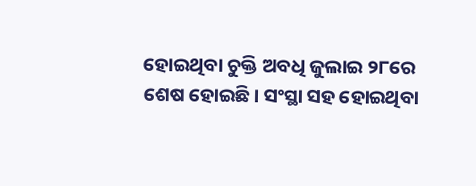ହୋଇଥିବା ଚୁକ୍ତି ଅବଧି ଜୁଲାଇ ୨୮ରେ ଶେଷ ହୋଇଛି। ସଂସ୍ଥା ସହ ହୋଇଥିବା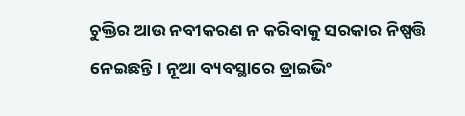ଚୁକ୍ତିର ଆଉ ନବୀକରଣ ନ କରିବାକୁ ସରକାର ନିଷ୍ପତ୍ତି ନେଇଛନ୍ତି। ନୂଆ ବ୍ୟବସ୍ଥାରେ ଡ୍ରାଇଭିଂ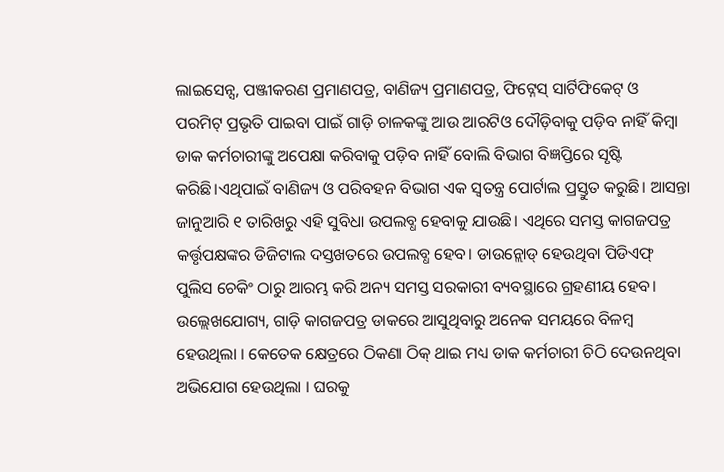ଲାଇସେନ୍ସ, ପଞ୍ଜୀକରଣ ପ୍ରମାଣପତ୍ର, ବାଣିଜ୍ୟ ପ୍ରମାଣପତ୍ର, ଫିଟ୍ନେସ୍ ସାର୍ଟିଫିକେଟ୍ ଓ ପରମିଟ୍ ପ୍ରଭୃତି ପାଇବା ପାଇଁ ଗାଡ଼ି ଚାଳକଙ୍କୁ ଆଉ ଆରଟିଓ ଦୌଡ଼ିବାକୁ ପଡ଼ିବ ନାହିଁ କିମ୍ବା ଡାକ କର୍ମଚାରୀଙ୍କୁ ଅପେକ୍ଷା କରିବାକୁ ପଡ଼ିବ ନାହିଁ ବୋଲି ବିଭାଗ ବିଜ୍ଞପ୍ତିରେ ସୃଷ୍ଟି କରିଛି।ଏଥିପାଇଁ ବାଣିଜ୍ୟ ଓ ପରିବହନ ବିଭାଗ ଏକ ସ୍ବତନ୍ତ୍ର ପୋର୍ଟାଲ ପ୍ରସ୍ତୁତ କରୁଛି। ଆସନ୍ତା ଜାନୁଆରି ୧ ତାରିଖରୁ ଏହି ସୁବିଧା ଉପଲବ୍ଧ ହେବାକୁ ଯାଉଛି। ଏଥିରେ ସମସ୍ତ କାଗଜପତ୍ର କର୍ତ୍ତୃପକ୍ଷଙ୍କର ଡିଜିଟାଲ ଦସ୍ତଖତରେ ଉପଲବ୍ଧ ହେବ। ଡାଉନ୍ଲୋଡ୍ ହେଉଥିବା ପିଡିଏଫ୍ ପୁଲିସ ଚେକିଂ ଠାରୁ ଆରମ୍ଭ କରି ଅନ୍ୟ ସମସ୍ତ ସରକାରୀ ବ୍ୟବସ୍ଥାରେ ଗ୍ରହଣୀୟ ହେବ। ଉଲ୍ଲେଖଯୋଗ୍ୟ, ଗାଡ଼ି କାଗଜପତ୍ର ଡାକରେ ଆସୁଥିବାରୁ ଅନେକ ସମୟରେ ବିଳମ୍ବ ହେଉଥିଲା । କେତେକ କ୍ଷେତ୍ରରେ ଠିକଣା ଠିକ୍ ଥାଇ ମଧ୍ୟ ଡାକ କର୍ମଚାରୀ ଚିଠି ଦେଉନଥିବା ଅଭିଯୋଗ ହେଉଥିଲା । ଘରକୁ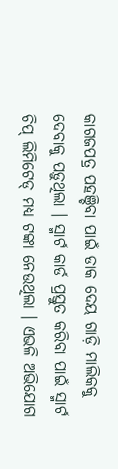କାଗଜପତ୍ର ପହଞ୍ଚିବା ପାଇଁ ଡାକ ଦେୟ ଗାଡ଼ି ମାଲିକକୁ ଦେବାକୁ ପଡ଼ୁଥିଲା । ସ୍ମାର୍ଟ କାର୍ଡ ପ୍ରସ୍ତୁତ କରିବା ପାଇଁ ସ୍ମାର୍ଟ ଚିପ୍ ଲିମିଟେଡ୍ ମଧ୍ୟ ଟଙ୍କା ନେଉଥିଲା । ଏଭଳି ଅଭିଯୋଗ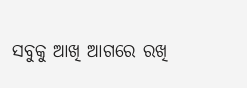ସବୁକୁ ଆଖି ଆଗରେ ରଖି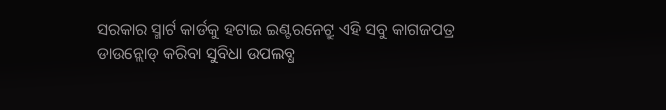ସରକାର ସ୍ମାର୍ଟ କାର୍ଡକୁ ହଟାଇ ଇଣ୍ଟରନେଟ୍ରୁ ଏହି ସବୁ କାଗଜପତ୍ର ଡାଉନ୍ଲୋଡ୍ କରିବା ସୁବିଧା ଉପଲବ୍ଧ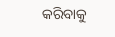କରିବାକୁ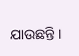ଯାଉଛନ୍ତି ।